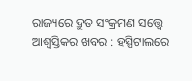ରାଜ୍ୟରେ ଦ୍ରୁତ ସଂକ୍ରମଣ ସତ୍ତ୍ୱେ ଆଶ୍ୱସ୍ତିକର ଖବର : ହସ୍ପିଟାଲରେ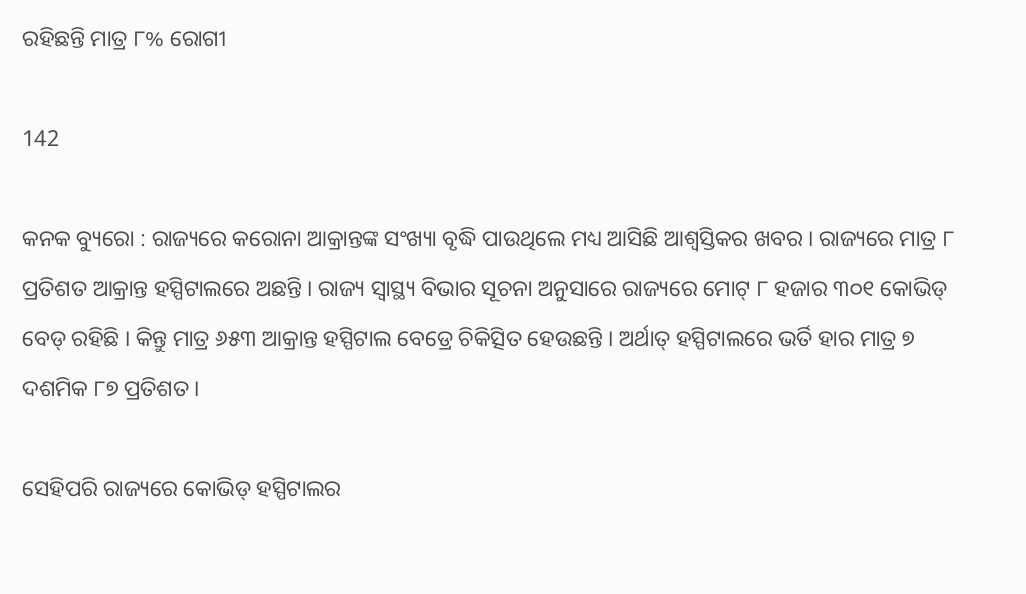ରହିଛନ୍ତି ମାତ୍ର ୮% ରୋଗୀ

142

କନକ ବ୍ୟୁରୋ : ରାଜ୍ୟରେ କରୋନା ଆକ୍ରାନ୍ତଙ୍କ ସଂଖ୍ୟା ବୃଦ୍ଧି ପାଉଥିଲେ ମଧ୍ୟ ଆସିଛି ଆଶ୍ୱସ୍ତିକର ଖବର । ରାଜ୍ୟରେ ମାତ୍ର ୮ ପ୍ରତିଶତ ଆକ୍ରାନ୍ତ ହସ୍ପିଟାଲରେ ଅଛନ୍ତି । ରାଜ୍ୟ ସ୍ୱାସ୍ଥ୍ୟ ବିଭାର ସୂଚନା ଅନୁସାରେ ରାଜ୍ୟରେ ମୋଟ୍ ୮ ହଜାର ୩୦୧ କୋଭିଡ୍ ବେଡ୍ ରହିଛି । କିନ୍ତୁ ମାତ୍ର ୬୫୩ ଆକ୍ରାନ୍ତ ହସ୍ପିଟାଲ ବେଡ୍ରେ ଚିକିତ୍ସିତ ହେଉଛନ୍ତି । ଅର୍ଥାତ୍ ହସ୍ପିଟାଲରେ ଭର୍ତି ହାର ମାତ୍ର ୭ ଦଶମିକ ୮୭ ପ୍ରତିଶତ ।

ସେହିପରି ରାଜ୍ୟରେ କୋଭିଡ୍ ହସ୍ପିଟାଲର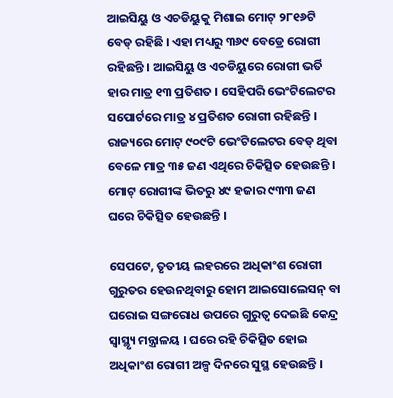ଆଇସିୟୁ ଓ ଏଚଡିୟୁକୁ ମିଶାଇ ମୋଟ୍ ୨୮୧୬ଟି ବେଡ୍ ରହିଛି । ଏହା ମଧ୍ୟରୁ ୩୬୯ ବେଡ୍ରେ ରୋଗୀ ରହିଛନ୍ତି । ଆଇସିୟୁ ଓ ଏଚଡିୟୁରେ ରୋଗୀ ଭର୍ତି ହାର ମାତ୍ର ୧୩ ପ୍ରତିଶତ । ସେହିପରି ଭେଂଟିଲେଟର ସପୋର୍ଟରେ ମାତ୍ର ୪ ପ୍ରତିଶତ ରୋଗୀ ରହିଛନ୍ତି । ରାଜ୍ୟରେ ମୋଟ୍ ୯୦୯ଟି ଭେଂଟିଲେଟର ବେଡ୍ ଥିବା ବେଳେ ମାତ୍ର ୩୫ ଜଣ ଏଥିରେ ଚିକିତ୍ସିତ ହେଉଛନ୍ତି । ମୋଟ୍ ରୋଗୀଙ୍କ ଭିତରୁ ୪୯ ହଜାର ୯୩୩ ଜଣ ଘରେ ଚିକିତ୍ସିତ ହେଉଛନ୍ତି ।

ସେପଟେ, ତୃତୀୟ ଲହରରେ ଅଧିକାଂଶ ରୋଗୀ ଗୁରୁତର ହେଉନଥିବାରୁ ହୋମ ଆଇସୋଲେସନ୍ ବା ଘରୋଇ ସଙ୍ଗରୋଧ ଉପରେ ଗୁରୁତ୍ୱ ଦେଇଛି କେନ୍ଦ୍ର ସ୍ୱାସ୍ଥ୍ୟୃ ମନ୍ତ୍ରାଳୟ । ଘରେ ରହି ଚିକିତ୍ସିତ ହୋଇ ଅଧିକାଂଶ ରୋଗୀ ଅଳ୍ପ ଦିନରେ ସୁସ୍ଥ ହେଉଛନ୍ତି ।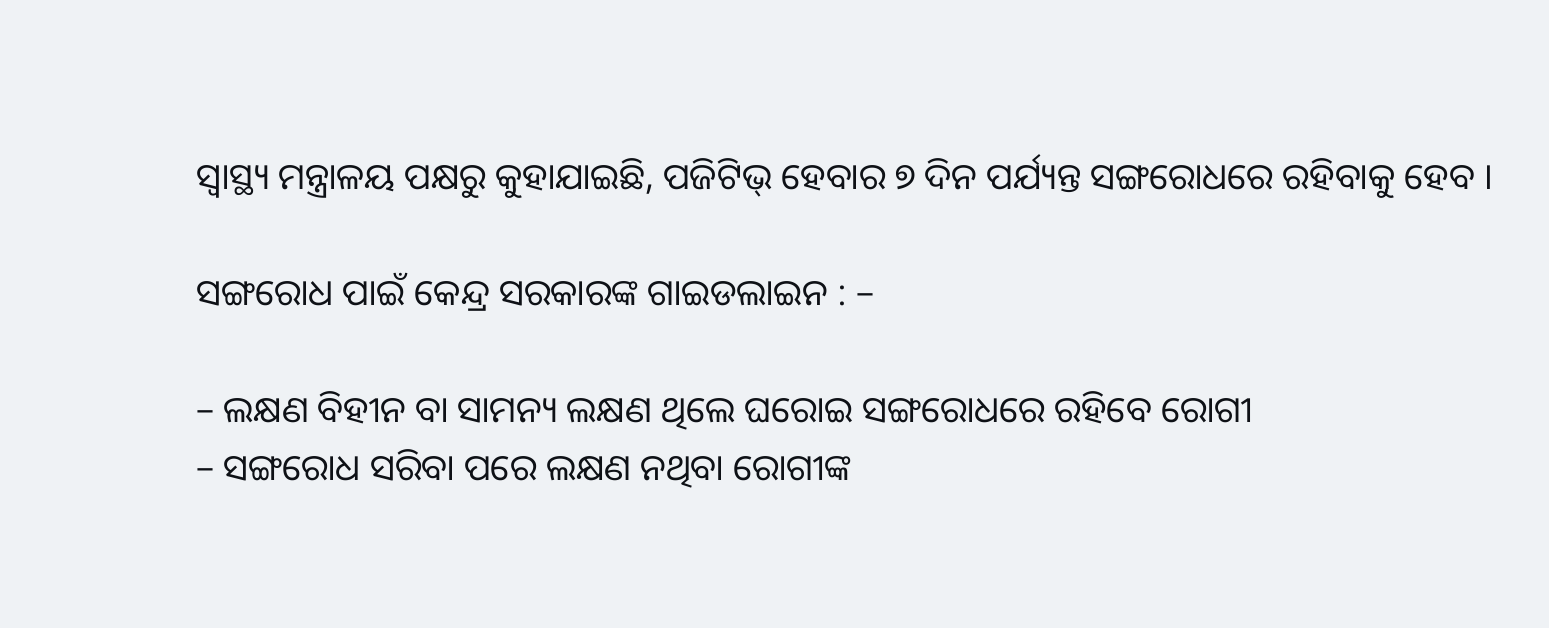ସ୍ୱାସ୍ଥ୍ୟ ମନ୍ତ୍ରାଳୟ ପକ୍ଷରୁ କୁହାଯାଇଛି, ପଜିଟିଭ୍ ହେବାର ୭ ଦିନ ପର୍ଯ୍ୟନ୍ତ ସଙ୍ଗରୋଧରେ ରହିବାକୁ ହେବ ।

ସଙ୍ଗରୋଧ ପାଇଁ କେନ୍ଦ୍ର ସରକାରଙ୍କ ଗାଇଡଲାଇନ : –

– ଲକ୍ଷଣ ବିହୀନ ବା ସାମନ୍ୟ ଲକ୍ଷଣ ଥିଲେ ଘରୋଇ ସଙ୍ଗରୋଧରେ ରହିବେ ରୋଗୀ
– ସଙ୍ଗରୋଧ ସରିବା ପରେ ଲକ୍ଷଣ ନଥିବା ରୋଗୀଙ୍କ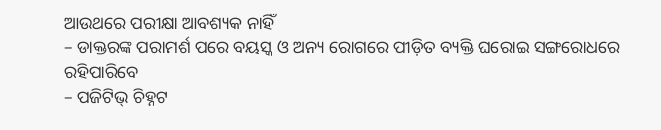ଆଉଥରେ ପରୀକ୍ଷା ଆବଶ୍ୟକ ନାହିଁ
– ଡାକ୍ତରଙ୍କ ପରାମର୍ଶ ପରେ ବୟସ୍କ ଓ ଅନ୍ୟ ରୋଗରେ ପୀଡ଼ିତ ବ୍ୟକ୍ତି ଘରୋଇ ସଙ୍ଗରୋଧରେ ରହିପାରିବେ
– ପଜିଟିଭ୍ ଚିହ୍ନଟ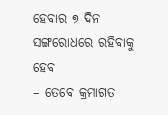ହେବାର ୭ ଦିନ ସଙ୍ଗରୋଧରେ ରହିବାକୁ ହେବ
– ତେବେ କ୍ରମାଗତ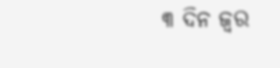୩ ଦିନ ଜ୍ୱର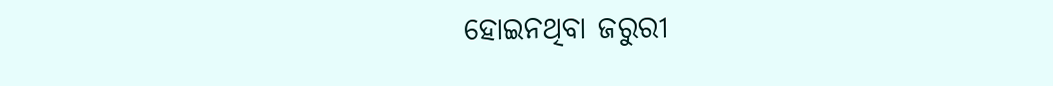ହୋଇନଥିବା ଜରୁରୀ